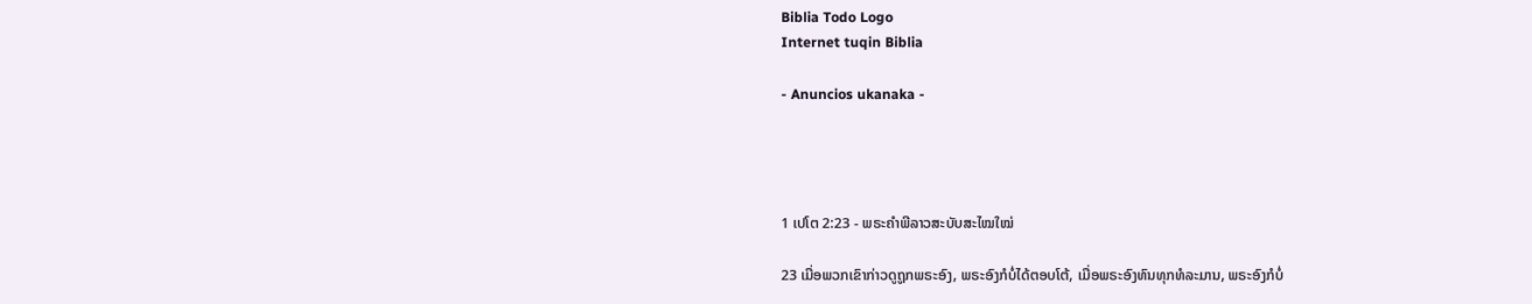Biblia Todo Logo
Internet tuqin Biblia

- Anuncios ukanaka -




1 ເປໂຕ 2:23 - ພຣະຄຳພີລາວສະບັບສະໄໝໃໝ່

23 ເມື່ອພວກເຂົາກ່າວດູຖູກພຣະອົງ, ພຣະອົງກໍບໍ່ໄດ້ຕອບໂຕ້, ເມື່ອພຣະອົງທົນທຸກທໍລະມານ, ພຣະອົງກໍບໍ່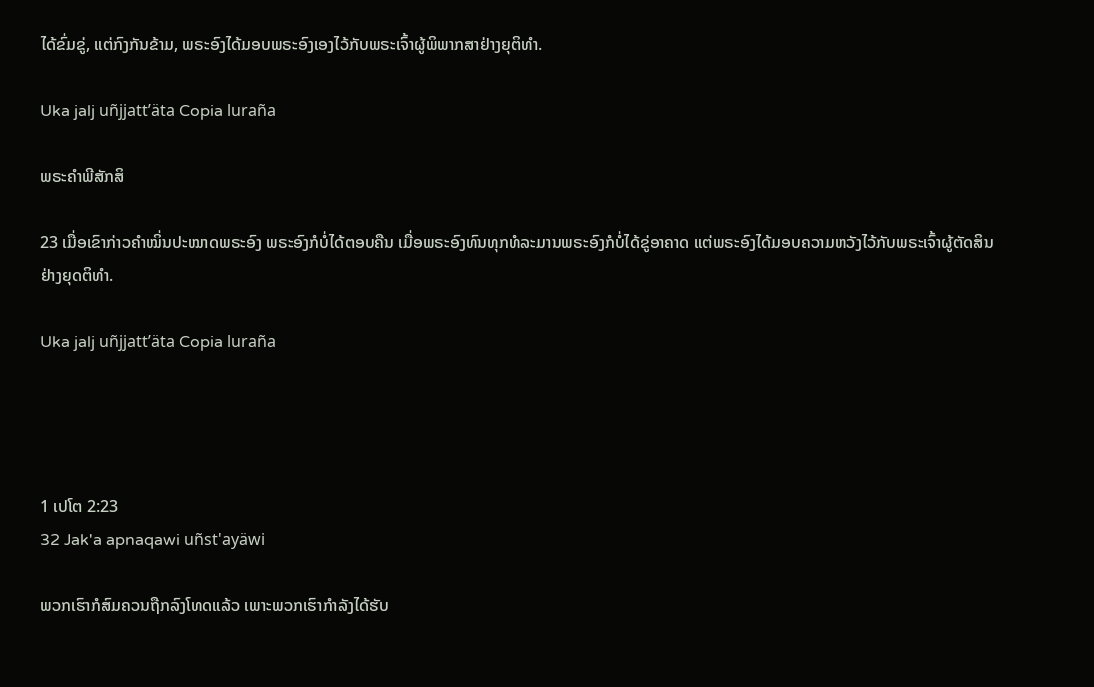ໄດ້ຂົ່ມຂູ່, ແຕ່ກົງກັນຂ້າມ, ພຣະອົງໄດ້ມອບພຣະອົງເອງໄວ້ກັບພຣະເຈົ້າຜູ້ພິພາກສາຢ່າງຍຸຕິທຳ.

Uka jalj uñjjattʼäta Copia luraña

ພຣະຄຳພີສັກສິ

23 ເມື່ອເຂົາກ່າວຄຳໝິ່ນປະໝາດພຣະອົງ ພຣະອົງກໍບໍ່ໄດ້ຕອບຄືນ ເມື່ອພຣະອົງທົນທຸກທໍລະມານພຣະອົງກໍບໍ່ໄດ້ຂູ່ອາຄາດ ແຕ່ພຣະອົງໄດ້ມອບຄວາມຫວັງໄວ້ກັບພຣະເຈົ້າຜູ້ຕັດສິນຢ່າງຍຸດຕິທຳ.

Uka jalj uñjjattʼäta Copia luraña




1 ເປໂຕ 2:23
32 Jak'a apnaqawi uñst'ayäwi

ພວກເຮົາກໍສົມຄວນຖືກລົງໂທດແລ້ວ ເພາະພວກເຮົາກຳລັງໄດ້ຮັບ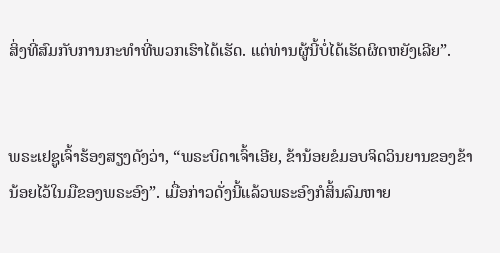ສິ່ງທີ່ສົມກັບການກະທຳທີ່ພວກເຮົາໄດ້ເຮັດ. ແຕ່ທ່ານຜູ້ນີ້ບໍ່ໄດ້ເຮັດຜິດຫຍັງເລີຍ”.


ພຣະເຢຊູເຈົ້າຮ້ອງສຽງດັງວ່າ, “ພຣະບິດາເຈົ້າເອີຍ, ຂ້ານ້ອຍຂໍມອບຈິດວິນຍານຂອງຂ້ານ້ອຍໄວ້ໃນມືຂອງພຣະອົງ”. ເມື່ອກ່າວດັ່ງນີ້ແລ້ວພຣະອົງກໍສິ້ນລົມຫາຍ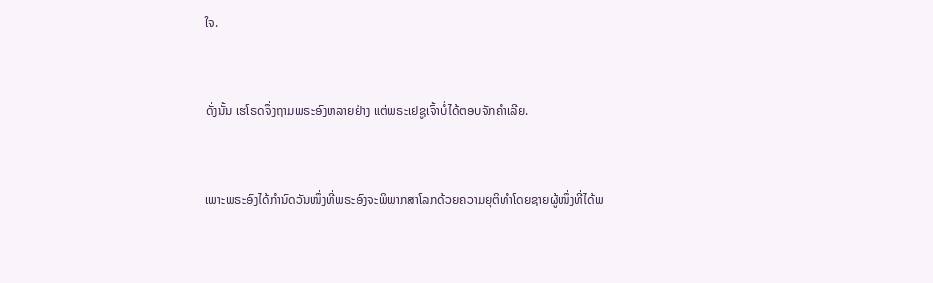ໃຈ.


ດັ່ງນັ້ນ ເຮໂຣດຈຶ່ງຖາມພຣະອົງຫລາຍຢ່າງ ແຕ່ພຣະເຢຊູເຈົ້າບໍ່ໄດ້ຕອບຈັກຄຳເລີຍ.


ເພາະພຣະອົງໄດ້ກຳນົດວັນໜຶ່ງທີ່ພຣະອົງຈະພິພາກສາໂລກດ້ວຍຄວາມຍຸຕິທຳໂດຍຊາຍຜູ້ໜຶ່ງທີ່ໄດ້ພ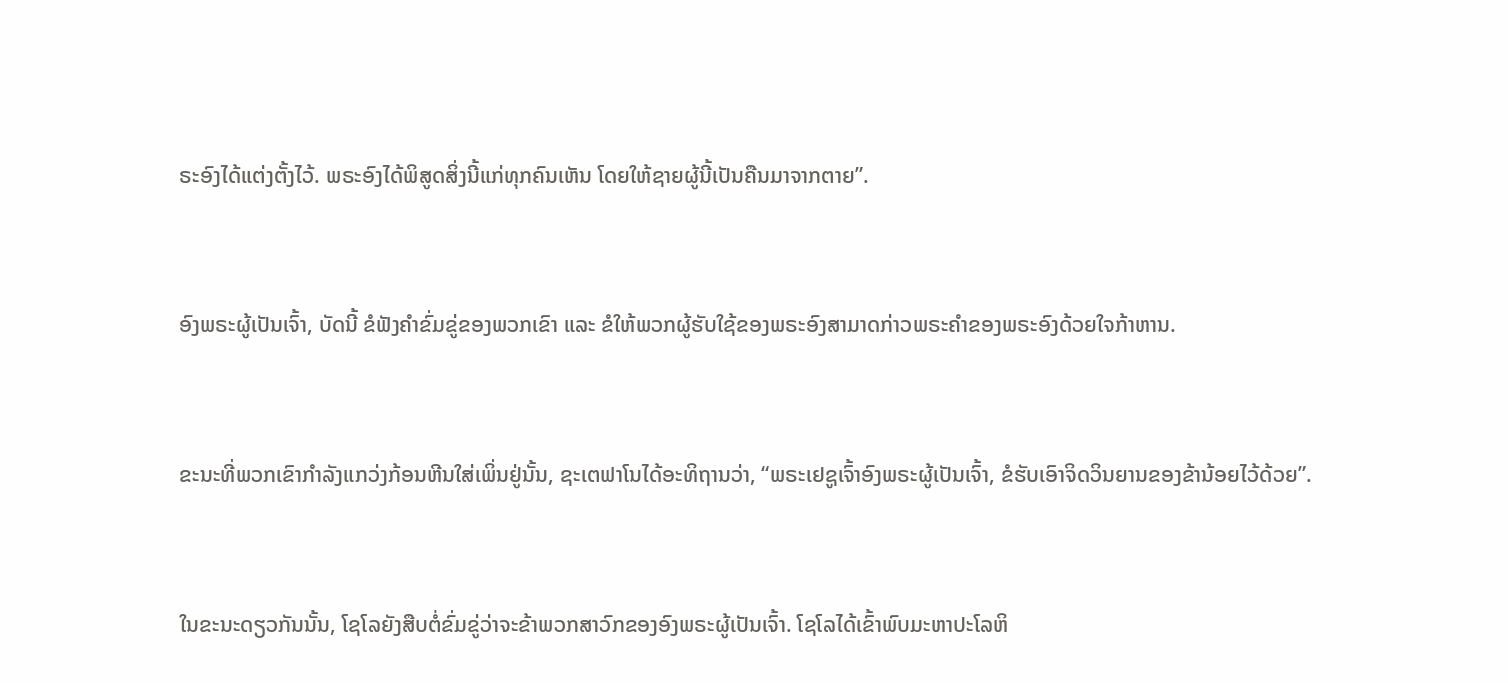ຣະອົງໄດ້ແຕ່ງຕັ້ງໄວ້. ພຣະອົງໄດ້ພິສູດສິ່ງນີ້ແກ່ທຸກຄົນເຫັນ ໂດຍໃຫ້ຊາຍຜູ້ນີ້ເປັນຄືນມາຈາກຕາຍ”.


ອົງພຣະຜູ້ເປັນເຈົ້າ, ບັດນີ້ ຂໍຟັງຄຳຂົ່ມຂູ່ຂອງພວກເຂົາ ແລະ ຂໍໃຫ້ພວກຜູ້ຮັບໃຊ້ຂອງພຣະອົງສາມາດກ່າວພຣະຄຳຂອງພຣະອົງດ້ວຍໃຈກ້າຫານ.


ຂະນະທີ່ພວກເຂົາກຳລັງແກວ່ງກ້ອນຫີນໃສ່ເພິ່ນຢູ່ນັ້ນ, ຊະເຕຟາໂນໄດ້ອະທິຖານວ່າ, “ພຣະເຢຊູເຈົ້າອົງພຣະຜູ້ເປັນເຈົ້າ, ຂໍຮັບເອົາຈິດວິນຍານຂອງຂ້ານ້ອຍໄວ້ດ້ວຍ”.


ໃນຂະນະດຽວກັນນັ້ນ, ໂຊໂລຍັງສືບຕໍ່ຂົ່ມຂູ່ວ່າຈະຂ້າພວກສາວົກຂອງອົງພຣະຜູ້ເປັນເຈົ້າ. ໂຊໂລໄດ້ເຂົ້າພົບມະຫາປະໂລຫິ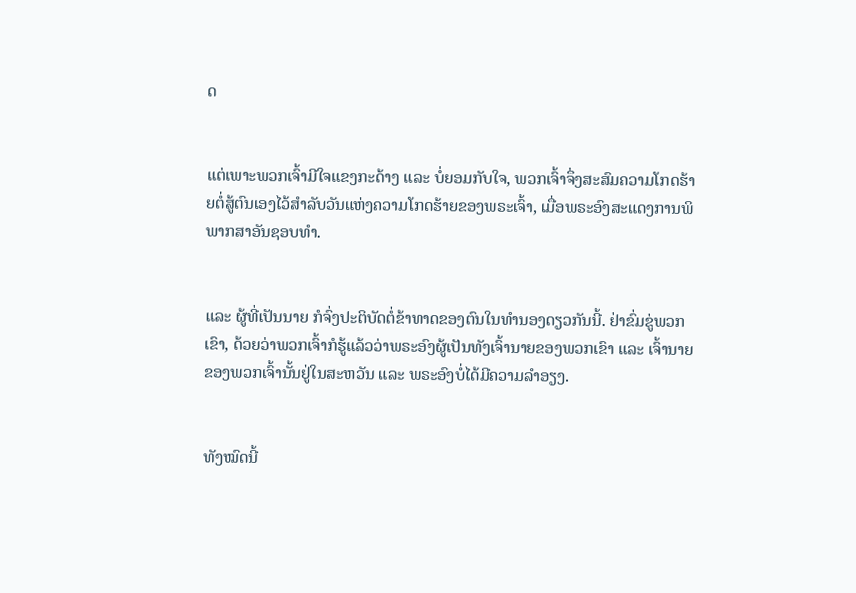ດ


ແຕ່ເພາະພວກເຈົ້າມີໃຈແຂງກະດ້າງ ແລະ ບໍ່ຍອມກັບໃຈ, ພວກເຈົ້າຈຶ່ງສະສົມຄວາມໂກດຮ້າຍຕໍ່ສູ້ຕົນເອງໄວ້ສຳລັບວັນແຫ່ງຄວາມໂກດຮ້າຍຂອງພຣະເຈົ້າ, ເມື່ອພຣະອົງສະແດງການພິພາກສາອັນຊອບທຳ.


ແລະ ຜູ້ທີ່ເປັນນາຍ ກໍຈົ່ງປະຕິບັດຕໍ່ຂ້າທາດຂອງຕົນໃນທຳນອງດຽວກັນນີ້. ຢ່າຂົ່ມຂູ່ພວກເຂົາ, ດ້ວຍວ່າພວກເຈົ້າກໍຮູ້ແລ້ວວ່າພຣະອົງຜູ້ເປັນທັງເຈົ້ານາຍຂອງພວກເຂົາ ແລະ ເຈົ້ານາຍຂອງພວກເຈົ້ານັ້ນຢູ່ໃນສະຫວັນ ແລະ ພຣະອົງບໍ່ໄດ້ມີຄວາມລຳອຽງ.


ທັງໝົດນີ້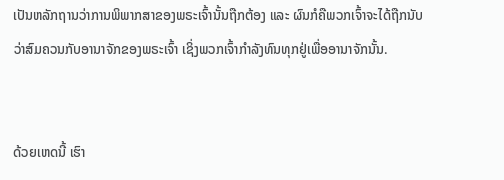ເປັນຫລັກຖານວ່າການພິພາກສາຂອງພຣະເຈົ້ານັ້ນຖືກຕ້ອງ ແລະ ຜົນກໍຄືພວກເຈົ້າຈະໄດ້ຖືກນັບວ່າສົມຄວນກັບອານາຈັກຂອງພຣະເຈົ້າ ເຊິ່ງພວກເຈົ້າກຳລັງທົນທຸກຢູ່ເພື່ອອານາຈັກນັ້ນ.


ດ້ວຍເຫດນີ້ ເຮົາ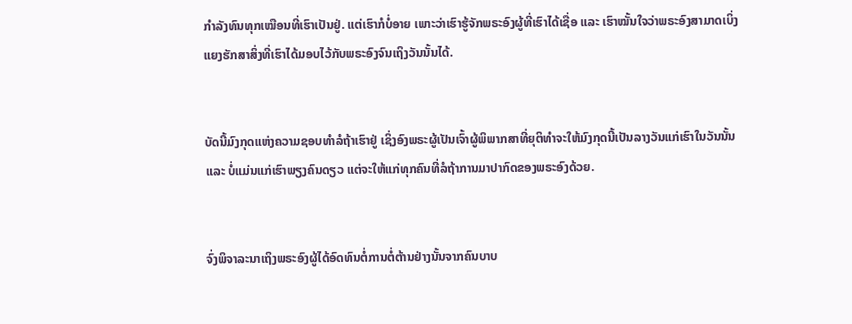ກຳລັງທົນທຸກເໝືອນທີ່ເຮົາເປັນຢູ່. ແຕ່ເຮົາກໍບໍ່ອາຍ ເພາະວ່າເຮົາຮູ້ຈັກພຣະອົງຜູ້ທີ່ເຮົາໄດ້ເຊື່ອ ແລະ ເຮົາໝັ້ນໃຈວ່າພຣະອົງສາມາດເບິ່ງແຍງຮັກສາສິ່ງທີ່ເຮົາໄດ້ມອບໄວ້ກັບພຣະອົງຈົນເຖິງວັນນັ້ນໄດ້.


ບັດນີ້ມົງກຸດແຫ່ງຄວາມຊອບທຳລໍຖ້າເຮົາຢູ່ ເຊິ່ງອົງພຣະຜູ້ເປັນເຈົ້າຜູ້ພິພາກສາທີ່ຍຸຕິທຳຈະໃຫ້ມົງກຸດນີ້ເປັນລາງວັນແກ່ເຮົາໃນວັນນັ້ນ ແລະ ບໍ່ແມ່ນແກ່ເຮົາພຽງຄົນດຽວ ແຕ່ຈະໃຫ້ແກ່ທຸກຄົນທີ່ລໍຖ້າການມາປາກົດຂອງພຣະອົງດ້ວຍ.


ຈົ່ງພິຈາລະນາເຖິງພຣະອົງຜູ້ໄດ້ອົດທົນຕໍ່ການຕໍ່ຕ້ານຢ່າງນັ້ນຈາກຄົນບາບ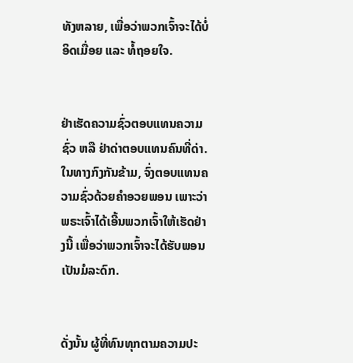ທັງຫລາຍ, ເພື່ອວ່າພວກເຈົ້າຈະໄດ້ບໍ່ອິດເມື່ອຍ ແລະ ທໍ້ຖອຍໃຈ.


ຢ່າເຮັດຄວາມຊົ່ວຕອບແທນຄວາມຊົ່ວ ຫລື ຢ່າດ່າຕອບແທນຄົນທີ່ດ່າ. ໃນທາງກົງກັນຂ້າມ, ຈົ່ງຕອບແທນຄວາມຊົ່ວດ້ວຍຄຳອວຍພອນ ເພາະວ່າພຣະເຈົ້າໄດ້ເອີ້ນພວກເຈົ້າໃຫ້ເຮັດຢ່າງນີ້ ເພື່ອວ່າພວກເຈົ້າຈະໄດ້ຮັບພອນເປັນມໍລະດົກ.


ດັ່ງນັ້ນ ຜູ້ທີ່ທົນທຸກຕາມຄວາມປະ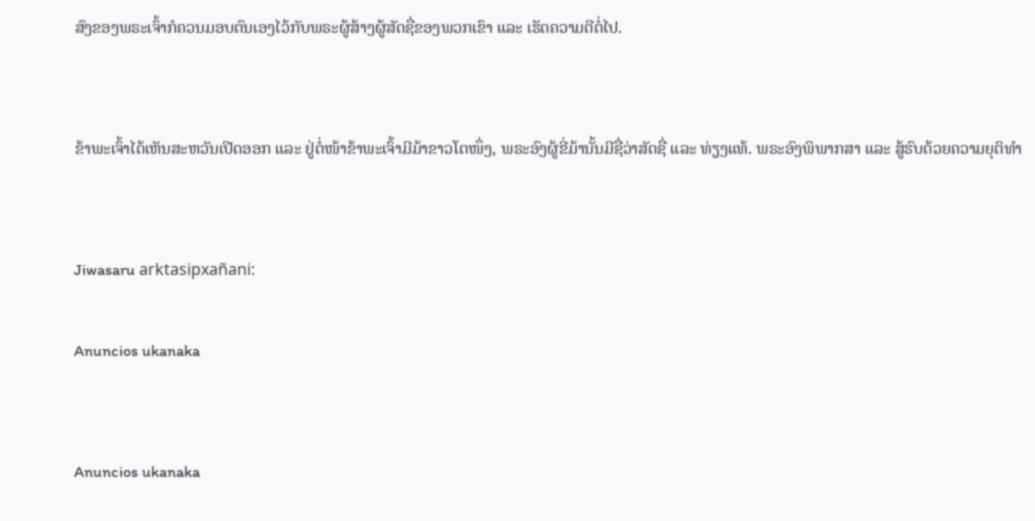ສົງຂອງພຣະເຈົ້າກໍຄວນມອບຕົນເອງໄວ້ກັບພຣະຜູ້ສ້າງຜູ້ສັດຊື່ຂອງພວກເຂົາ ແລະ ເຮັດຄວາມດີຕໍ່ໄປ.


ຂ້າພະເຈົ້າໄດ້ເຫັນສະຫວັນເປີດອອກ ແລະ ຢູ່ຕໍ່ໜ້າຂ້າພະເຈົ້າມີມ້າຂາວໂຕໜຶ່ງ, ພຣະອົງຜູ້ຂີ່ມ້ານັ້ນມີຊື່ວ່າສັດຊື່ ແລະ ທ່ຽງແທ້. ພຣະອົງພິພາກສາ ແລະ ສູ້ຮົບດ້ວຍຄວາມຍຸຕິທຳ


Jiwasaru arktasipxañani:

Anuncios ukanaka


Anuncios ukanaka